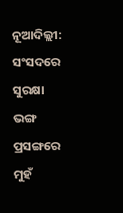ନୂଆଦିଲ୍ଲୀ: ସଂସଦରେ ସୁରକ୍ଷା ଭଙ୍ଗ ପ୍ରସଙ୍ଗରେ ମୁହଁ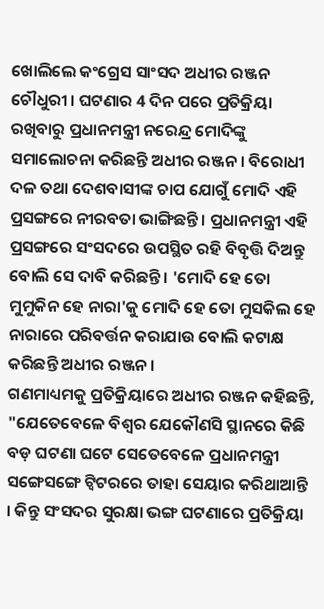ଖୋଲିଲେ କଂଗ୍ରେସ ସାଂସଦ ଅଧୀର ରଞ୍ଜନ ଚୌଧୁରୀ । ଘଟଣାର 4 ଦିନ ପରେ ପ୍ରତିକ୍ରିୟା ରଖିବାରୁ ପ୍ରଧାନମନ୍ତ୍ରୀ ନରେନ୍ଦ୍ର ମୋଦିଙ୍କୁ ସମାଲୋଚନା କରିଛନ୍ତି ଅଧୀର ରଞ୍ଜନ । ବିରୋଧୀ ଦଳ ତଥା ଦେଶବାସୀଙ୍କ ଚାପ ଯୋଗୁଁ ମୋଦି ଏହି ପ୍ରସଙ୍ଗରେ ନୀରବତା ଭାଙ୍ଗିଛନ୍ତି । ପ୍ରଧାନମନ୍ତ୍ରୀ ଏହି ପ୍ରସଙ୍ଗରେ ସଂସଦରେ ଉପସ୍ଥିତ ରହି ବିବୃତ୍ତି ଦିଅନ୍ତୁ ବୋଲି ସେ ଦାବି କରିଛନ୍ତି । 'ମୋଦି ହେ ତୋ ମୁମୁକିନ ହେ ନାରା'କୁ ମୋଦି ହେ ତୋ ମୁସକିଲ ହେ ନାରାରେ ପରିବର୍ତ୍ତନ କରାଯାଉ ବୋଲି କଟାକ୍ଷ କରିଛନ୍ତି ଅଧୀର ରଞ୍ଜନ ।
ଗଣମାଧ୍ୟମକୁ ପ୍ରତିକ୍ରିୟାରେ ଅଧୀର ରଞ୍ଜନ କହିଛନ୍ତି, "ଯେତେବେଳେ ବିଶ୍ବର ଯେକୌଣସି ସ୍ଥାନରେ କିଛି ବଡ଼ ଘଟଣା ଘଟେ ସେତେବେଳେ ପ୍ରଧାନମନ୍ତ୍ରୀ ସଙ୍ଗେସଙ୍ଗେ ଟ୍ବିଟରରେ ତାହା ସେୟାର କରିଥାଆନ୍ତି । କିନ୍ତୁ ସଂସଦର ସୁରକ୍ଷା ଭଙ୍ଗ ଘଟଣାରେ ପ୍ରତିକ୍ରିୟା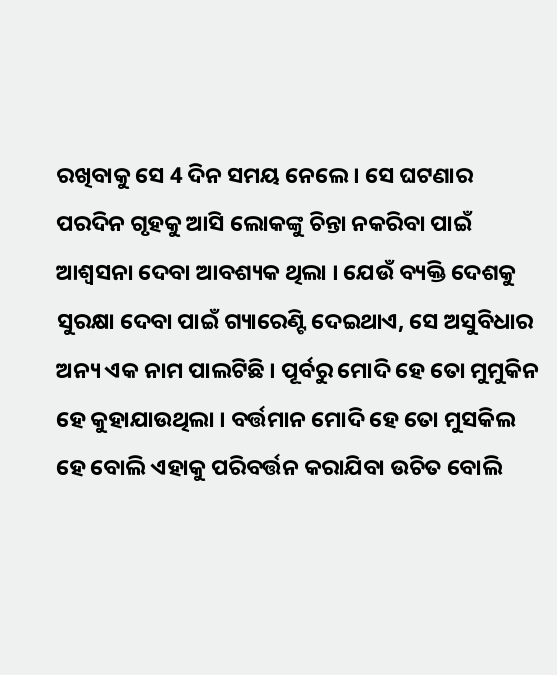ରଖିବାକୁ ସେ 4 ଦିନ ସମୟ ନେଲେ । ସେ ଘଟଣାର ପରଦିନ ଗୃହକୁ ଆସି ଲୋକଙ୍କୁ ଚିନ୍ତା ନକରିବା ପାଇଁ ଆଶ୍ବସନା ଦେବା ଆବଶ୍ୟକ ଥିଲା । ଯେଉଁ ବ୍ୟକ୍ତି ଦେଶକୁ ସୁରକ୍ଷା ଦେବା ପାଇଁ ଗ୍ୟାରେଣ୍ଟି ଦେଇଥାଏ, ସେ ଅସୁବିଧାର ଅନ୍ୟ ଏକ ନାମ ପାଲଟିଛି । ପୂର୍ବରୁ ମୋଦି ହେ ତୋ ମୁମୁକିନ ହେ କୁହାଯାଉଥିଲା । ବର୍ତ୍ତମାନ ମୋଦି ହେ ତୋ ମୁସକିଲ ହେ ବୋଲି ଏହାକୁ ପରିବର୍ତ୍ତନ କରାଯିବା ଉଚିତ ବୋଲି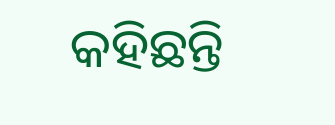କହିଛନ୍ତି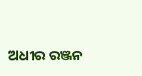ଅଧୀର ରଞ୍ଜନ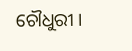ଚୌଧୁରୀ ।